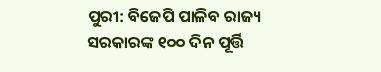ପୁରୀ: ବିଜେପି ପାଳିବ ରାଜ୍ୟ ସରକାରଙ୍କ ୧୦୦ ଦିନ ପୂର୍ତ୍ତି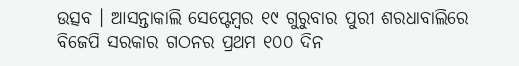ଉତ୍ସବ । ଆସନ୍ତାକାଲି ସେପ୍ଟେମ୍ବର ୧୯ ଗୁରୁବାର ପୁରୀ ଶରଧାବାଲିରେ ବିଜେପି ସରକାର ଗଠନର ପ୍ରଥମ ୧୦୦ ଦିନ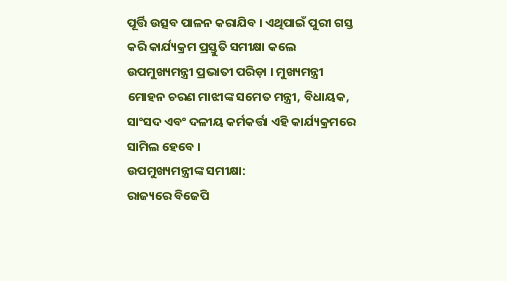ପୂର୍ତ୍ତି ଉତ୍ସବ ପାଳନ କରାଯିବ । ଏଥିପାଇଁ ପୁରୀ ଗସ୍ତ କରି କାର୍ଯ୍ୟକ୍ରମ ପ୍ରସ୍ତୁତି ସମୀକ୍ଷା କଲେ ଉପମୁଖ୍ୟମନ୍ତ୍ରୀ ପ୍ରଭାତୀ ପରିଡ଼ା । ମୁଖ୍ୟମନ୍ତ୍ରୀ ମୋହନ ଚରଣ ମାଝୀଙ୍କ ସମେତ ମନ୍ତ୍ରୀ, ବିଧାୟକ, ସାଂସଦ ଏବଂ ଦଳୀୟ କର୍ମକର୍ତ୍ତା ଏହି କାର୍ଯ୍ୟକ୍ରମରେ ସାମିଲ ହେବେ ।
ଉପମୁଖ୍ୟମନ୍ତ୍ରୀଙ୍କ ସମୀକ୍ଷା:
ରାଜ୍ୟରେ ବିଜେପି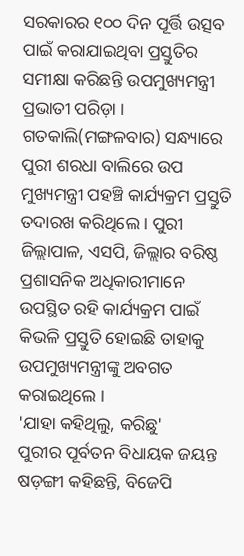ସରକାରର ୧୦୦ ଦିନ ପୂର୍ତ୍ତି ଉତ୍ସବ ପାଇଁ କରାଯାଇଥିବା ପ୍ରସ୍ତୁତିର ସମୀକ୍ଷା କରିଛନ୍ତି ଉପମୁଖ୍ୟମନ୍ତ୍ରୀ ପ୍ରଭାତୀ ପରିଡ଼ା । ଗତକାଲି(ମଙ୍ଗଳବାର) ସନ୍ଧ୍ୟାରେ ପୁରୀ ଶରଧା ବାଲିରେ ଉପ ମୁଖ୍ୟମନ୍ତ୍ରୀ ପହଞ୍ଚି କାର୍ଯ୍ୟକ୍ରମ ପ୍ରସ୍ତୁତି ତଦାରଖ କରିଥିଲେ । ପୁରୀ ଜିଲ୍ଲାପାଳ, ଏସପି, ଜିଲ୍ଲାର ବରିଷ୍ଠ ପ୍ରଶାସନିକ ଅଧିକାରୀମାନେ ଉପସ୍ଥିତ ରହି କାର୍ଯ୍ୟକ୍ରମ ପାଇଁ କିଭଳି ପ୍ରସ୍ତୁତି ହୋଇଛି ତାହାକୁ ଉପମୁଖ୍ୟମନ୍ତ୍ରୀଙ୍କୁ ଅବଗତ କରାଇଥିଲେ ।
'ଯାହା କହିଥିଲୁ, କରିଛୁ'
ପୁରୀର ପୂର୍ବତନ ବିଧାୟକ ଜୟନ୍ତ ଷଡ଼ଙ୍ଗୀ କହିଛନ୍ତି, ବିଜେପି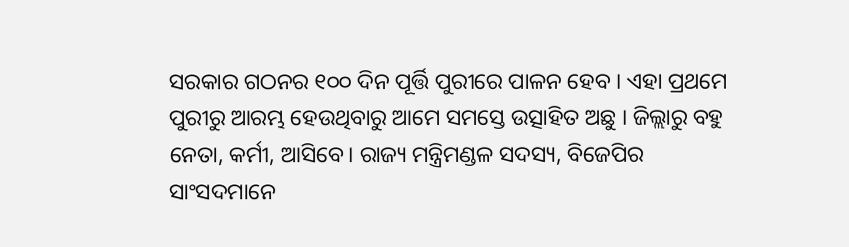ସରକାର ଗଠନର ୧୦୦ ଦିନ ପୂର୍ତ୍ତି ପୁରୀରେ ପାଳନ ହେବ । ଏହା ପ୍ରଥମେ ପୁରୀରୁ ଆରମ୍ଭ ହେଉଥିବାରୁ ଆମେ ସମସ୍ତେ ଉତ୍ସାହିତ ଅଛୁ । ଜିଲ୍ଲାରୁ ବହୁ ନେତା, କର୍ମୀ, ଆସିବେ। ରାଜ୍ୟ ମନ୍ତ୍ରିମଣ୍ଡଳ ସଦସ୍ୟ, ବିଜେପିର ସାଂସଦମାନେ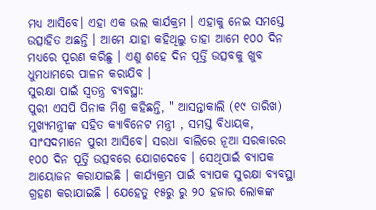ମଧ୍ୟ ଆସିବେ। ଏହା ଏକ ଭଲ କାର୍ଯକ୍ରମ । ଏହାକୁ ନେଇ ସମସ୍ତେ ଉତ୍ସାହିତ ଅଛନ୍ତି । ଆମେ ଯାହା କହିଥିଲୁ ତାହା ଆମେ ୧୦୦ ଦିନ ମଧ୍ୟରେ ପୂରଣ କରିଛୁ । ଏଣୁ ଶହେ ଦିନ ପୂର୍ତ୍ତି ଉତ୍ସବକୁ ଖୁବ ଧୁମଧାମରେ ପାଳନ କରାଯିବ ।
ସୁରକ୍ଷା ପାଇଁ ସ୍ବତନ୍ତ୍ର ବ୍ୟବସ୍ଥା:
ପୁରୀ ଏସପି ପିନାକ ମିଶ୍ର କହିଛନ୍ତି, " ଆସନ୍ତାକାଲି (୧୯ ତାରିଖ) ମୁଖ୍ୟମନ୍ତ୍ରୀଙ୍କ ସହିତ କ୍ୟାବିନେଟ ମନ୍ତ୍ରୀ , ସମସ୍ତ ବିଧାୟକ, ସାଂସଦମାନେ ପୁରୀ ଆସିବେ। ସରଧା ବାଲିରେ ନୂଆ ସରକାରର ୧୦୦ ଦିନ ପୂର୍ତ୍ତି ଉତ୍ସବରେ ଯୋଗଦେବେ । ସେଥିପାଇଁ ବ୍ୟାପକ ଆୟୋଜନ କରାଯାଇଛି । କାର୍ଯ୍ୟକ୍ରମ ପାଇଁ ବ୍ୟାପକ ସୁରକ୍ଷା ବ୍ୟବସ୍ଥା ଗ୍ରହଣ କରାଯାଇଛି । ଯେହେତୁ ୧୫ରୁ ରୁ ୨୦ ହଜାର ଲୋକଙ୍କ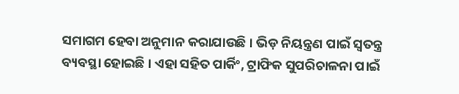ସମାଗମ ହେବା ଅନୁମାନ କରାଯାଉଛି । ଭିଡ଼ ନିୟନ୍ତ୍ରଣ ପାଇଁ ସ୍ଵତନ୍ତ୍ର ବ୍ୟବସ୍ଥା ହୋଇଛି । ଏହା ସହିତ ପାର୍କିଂ, ଟ୍ରାଫିକ ସୁପରିଚାଳନା ପାଇଁ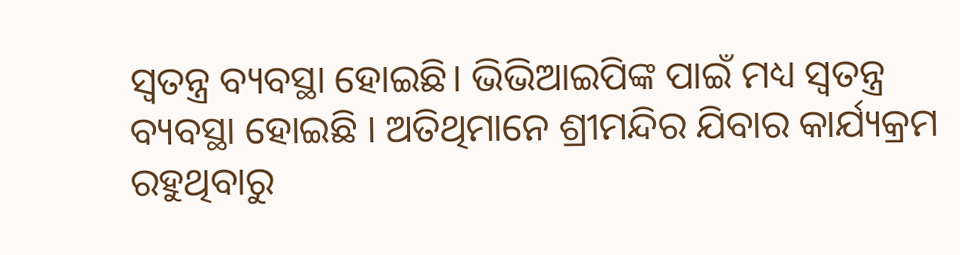ସ୍ବତନ୍ତ୍ର ବ୍ୟବସ୍ଥା ହୋଇଛି। ଭିଭିଆଇପିଙ୍କ ପାଇଁ ମଧ୍ୟ ସ୍ବତନ୍ତ୍ର ବ୍ୟବସ୍ଥା ହୋଇଛି । ଅତିଥିମାନେ ଶ୍ରୀମନ୍ଦିର ଯିବାର କାର୍ଯ୍ୟକ୍ରମ ରହୁଥିବାରୁ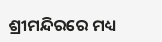ଶ୍ରୀମନ୍ଦିରରେ ମଧ୍ୟ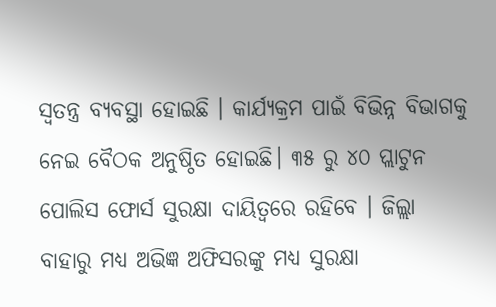ସ୍ଵତନ୍ତ୍ର ବ୍ୟବସ୍ଥା ହୋଇଛି । କାର୍ଯ୍ୟକ୍ରମ ପାଇଁ ବିଭିନ୍ନ ବିଭାଗକୁ ନେଇ ବୈଠକ ଅନୁଷ୍ଠିତ ହୋଇଛି। ୩୫ ରୁ ୪୦ ପ୍ଲାଟୁନ ପୋଲିସ ଫୋର୍ସ ସୁରକ୍ଷା ଦାୟିତ୍ଵରେ ରହିବେ । ଜିଲ୍ଲା ବାହାରୁ ମଧ୍ୟ ଅଭିଜ୍ଞ ଅଫିସରଙ୍କୁ ମଧ୍ୟ ସୁରକ୍ଷା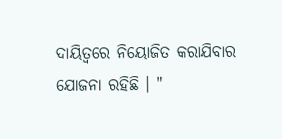ଦାୟିତ୍ବରେ ନିୟୋଜିତ କରାଯିବାର ଯୋଜନା ରହିଛି । "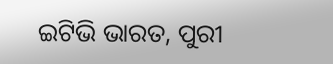ଇଟିଭି ଭାରତ, ପୁରୀ